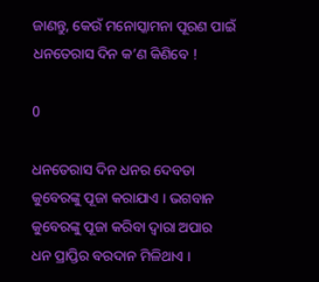ଜାଣନ୍ତୁ, କେଉଁ ମନୋସ୍କାମନା ପୂରଣ ପାଇଁ ଧନତେରାସ ଦିନ କ’ଣ କିଣିବେ !

0

ଧନତେରାସ ଦିନ ଧନର ଦେବତା କୁବେରଙ୍କୁ ପୂଜା କରାଯାଏ । ଭଗବାନ କୁବେରଙ୍କୁ ପୂଜା କରିବା ଦ୍ବାରା ଅପାର ଧନ ପ୍ରାପ୍ତିର ବରଦାନ ମିଳିଥାଏ ।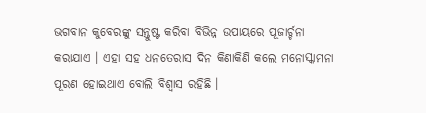ଭଗବାନ କୁବେରଙ୍କୁ ସନ୍ତୁଷ୍ଟ କରିବା ବିଭିନ୍ନ ଉପାୟରେ ପୂଜାର୍ଚ୍ଚନା କରାଯାଏ । ଏହା ସହ ଧନତେରାସ ଦିନ କିଣାକିଣି କଲେ ମନୋସ୍କାମନା ପୂରଣ ହୋଇଥାଏ ବୋଲି ବିଶ୍ବାସ ରହିଛି ।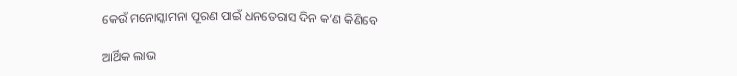କେଉଁ ମନୋସ୍କାମନା ପୂରଣ ପାଇଁ ଧନତେରାସ ଦିନ କ’ଣ କିଣିବେ

ଆର୍ଥିକ ଲାଭ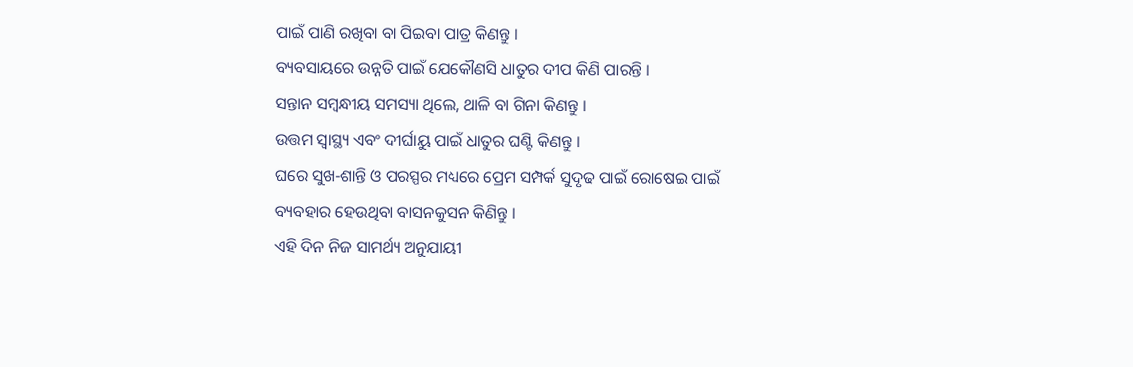ପାଇଁ ପାଣି ରଖିବା ବା ପିଇବା ପାତ୍ର କିଣନ୍ତୁ ।
ବ୍ୟବସାୟରେ ଉନ୍ନତି ପାଇଁ ଯେକୌଣସି ଧାତୁର ଦୀପ କିଣି ପାରନ୍ତି ।
ସନ୍ତାନ ସମ୍ବନ୍ଧୀୟ ସମସ୍ୟା ଥିଲେ, ଥାଳି ବା ଗିନା କିଣନ୍ତୁ ।
ଉତ୍ତମ ସ୍ବାସ୍ଥ୍ୟ ଏବଂ ଦୀର୍ଘାୟୁ ପାଇଁ ଧାତୁର ଘଣ୍ଟି କିଣନ୍ତୁ ।
ଘରେ ସୁଖ-ଶାନ୍ତି ଓ ପରସ୍ପର ମଧ୍ୟରେ ପ୍ରେମ ସମ୍ପର୍କ ସୁଦୃଢ ପାଇଁ ରୋଷେଇ ପାଇଁ ବ୍ୟବହାର ହେଉଥିବା ବାସନକୁସନ କିଣିନ୍ତୁ ।
ଏହି ଦିନ ନିଜ ସାମର୍ଥ୍ୟ ଅନୁଯାୟୀ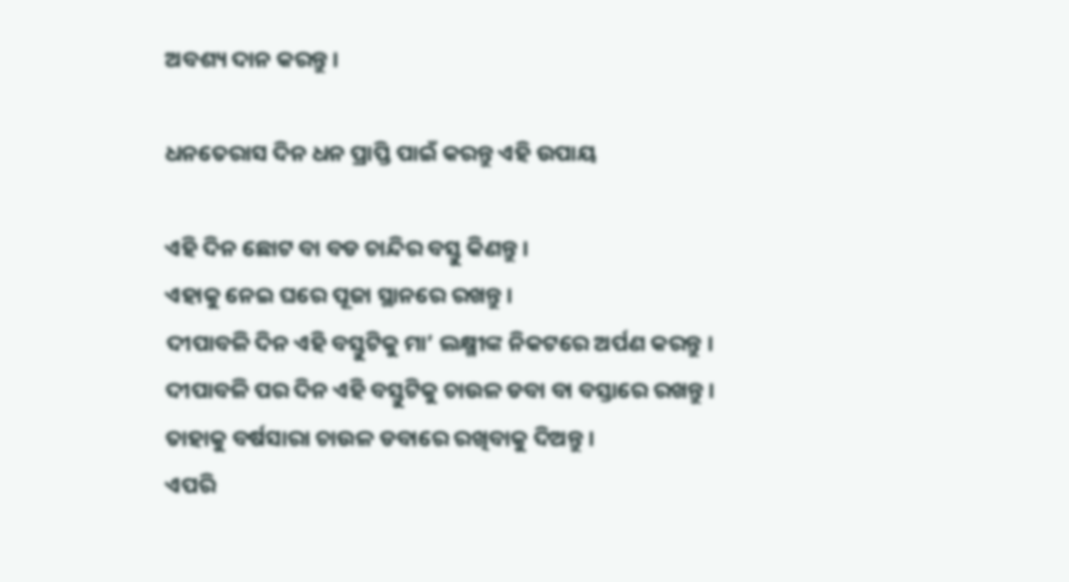ଅବଶ୍ୟ ଦାନ କରନ୍ତୁ ।

ଧନତେରାସ ଦିନ ଧନ ପ୍ରାପ୍ତି ପାଇଁ କରନ୍ତୁ ଏହି ଉପାୟ

ଏହି ଦିନ ଛୋଟ ବା ବଡ ଚାନ୍ଦିର ବସ୍ତୁ କିଣନ୍ତୁ ।
ଏହାକୁ ନେଇ ଘରେ ପୂଜା ସ୍ଥାନରେ ରଖନ୍ତୁ ।
ଦୀପାବଳି ଦିନ ଏହି ବସ୍ତୁଟିକୁ ମା’ ଲକ୍ଷ୍ମୀଙ୍କ ନିକଟରେ ଅର୍ପଣ କରନ୍ତୁ ।
ଦୀପାବଳି ପର ଦିନ ଏହି ବସ୍ତୁଟିକୁ ଚାଉଳ ଡବା ବା ବସ୍ତାରେ ରଖନ୍ତୁ ।
ତାହାକୁ ବର୍ଷସାରା ଚାଉଳ ଡବାରେ ରଖିବାକୁ ଦିଅନ୍ତୁ ।
ଏପରି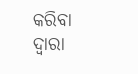କରିବା ଦ୍ବାରା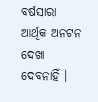ବର୍ଷସାରା ଆର୍ଥିକ ଅନଟନ ଦେଖା ଦେବନାହିଁ ।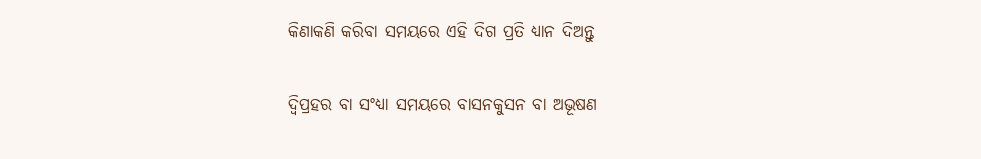କିଣାକଣି କରିବା ସମୟରେ ଏହି ଦିଗ ପ୍ରତି ଧ୍ୟାନ ଦିଅନ୍ତୁ

ଦ୍ବିପ୍ରହର ବା ସଂଧ୍ୟା ସମୟରେ ବାସନକୁସନ ବା ଅଭୂଷଣ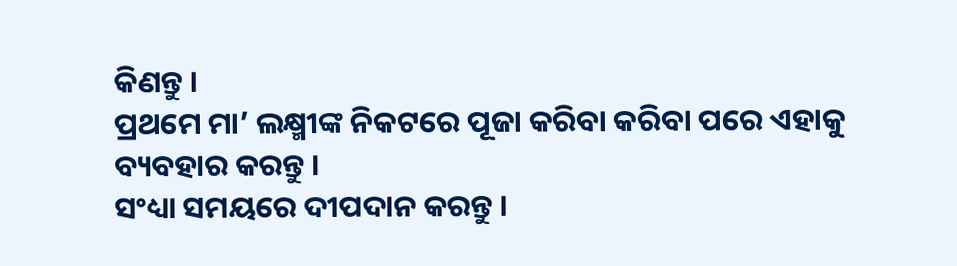କିଣନ୍ତୁ ।
ପ୍ରଥମେ ମା’ ଲକ୍ଷ୍ମୀଙ୍କ ନିକଟରେ ପୂଜା କରିବା କରିବା ପରେ ଏହାକୁ ବ୍ୟବହାର କରନ୍ତୁ ।
ସଂଧ୍ୟା ସମୟରେ ଦୀପଦାନ କରନ୍ତୁ ।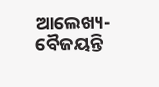ଆଲେଖ୍ୟ-ବୈଜୟନ୍ତି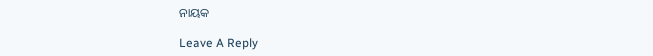ନାୟକ

Leave A Reply